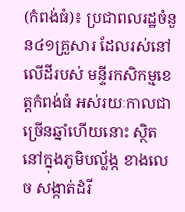(កំពង់ធំ)៖ ប្រជាពលរដ្ឋចំនួន៤១គ្រួសារ ដែលរស់នៅលើដីរបស់ មន្ទីរកសិកម្មខេត្តកំពង់ធំ អស់រយៈកាលជាច្រើនឆ្នាំហើយនោះ ស្ថិតនៅក្នុងភូមិបល្ល័ង្ក ខាងលេច សង្កាត់ដំរី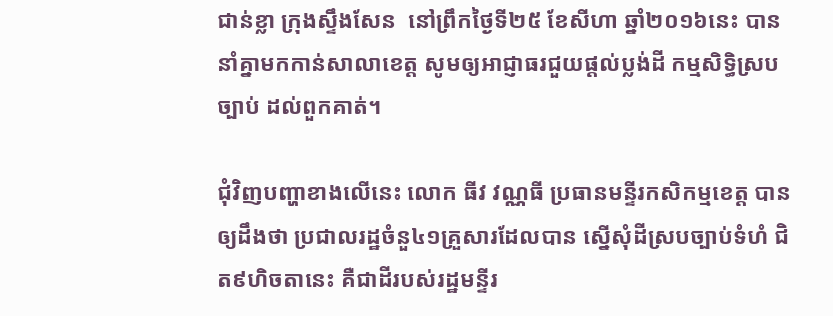ជាន់ខ្លា ក្រុងស្ទឹងសែន  នៅព្រឹកថ្ងៃទី២៥ ខែសីហា ឆ្នាំ២០១៦នេះ បាននាំគ្នាមកកាន់សាលាខេត្ត សូមឲ្យអាជ្ញាធរជួយផ្តល់ប្លង់ដី កម្មសិទ្ធិស្របច្បាប់ ដល់ពួកគាត់។

ជុំវិញបញ្ហាខាងលើនេះ លោក ធីវ វណ្ណធី ប្រធានមន្ទីរកសិកម្មខេត្ត បានឲ្យដឹងថា ប្រជាលរដ្ឋចំនួ៤១គ្រួសារដែលបាន ស្នើសុំដីស្របច្បាប់ទំហំ ជិត៩ហិចតានេះ គឺជាដីរបស់រដ្ឋមន្ទីរ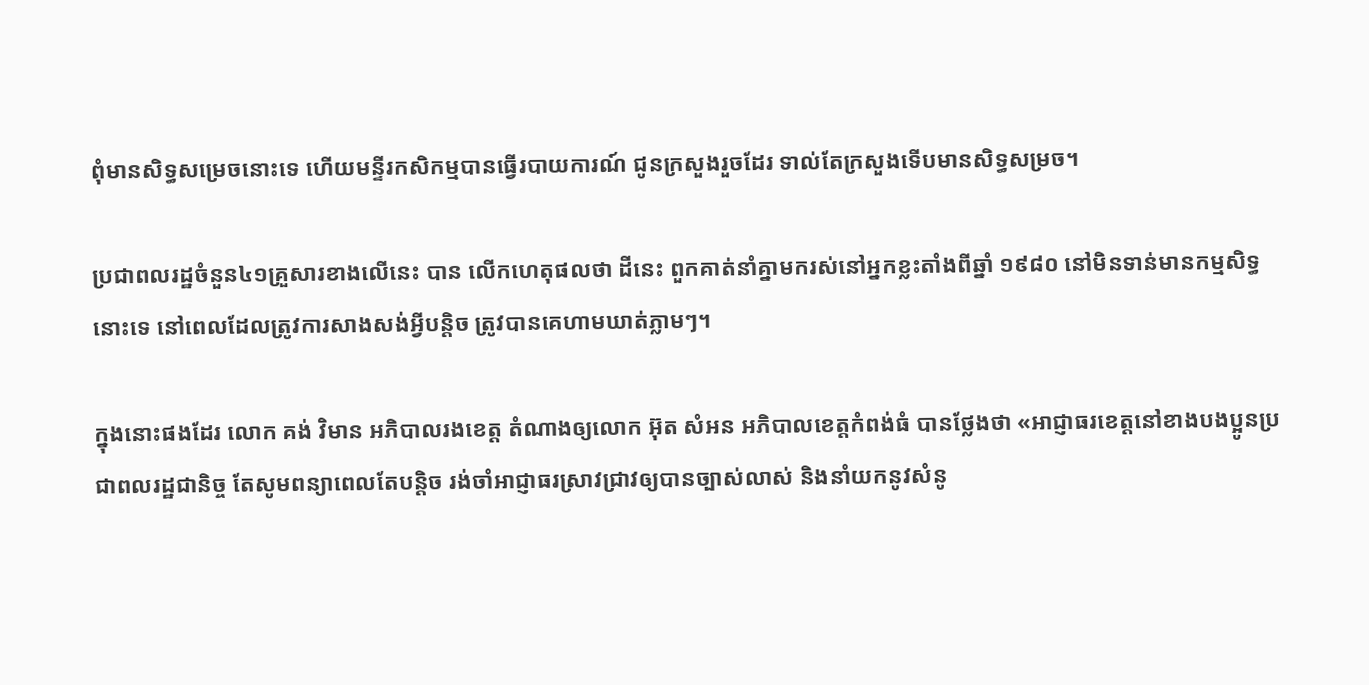ពុំមានសិទ្ធសម្រេចនោះទេ ហើយមន្ទីរកសិកម្មបានធ្វើរបាយការណ៍ ជូនក្រសួងរួចដែរ ទាល់តែក្រសួងទើបមានសិទ្ធសម្រច។

ប្រជាពលរដ្ឋចំនួន៤១គ្រួសារខាងលើនេះ បាន លើកហេតុផលថា ដីនេះ ពួកគាត់នាំគ្នាមករស់នៅអ្នកខ្លះតាំងពីឆ្នាំ ១៩៨០ នៅមិនទាន់មានកម្មសិទ្ធនោះទេ នៅពេលដែលត្រូវការសាងសង់អ្វីបន្តិច ត្រូវបានគេហាមឃាត់ភ្លាមៗ។

ក្នុងនោះផងដែរ លោក គង់ វិមាន អភិបាលរងខេត្ត តំណាងឲ្យលោក អ៊ុត សំអន អភិបាលខេត្តកំពង់ធំ បានថ្លែងថា «អាជ្ញាធរខេត្តនៅខាងបងប្អូនប្រជាពលរដ្ឋជានិច្ច តែសូមពន្យាពេលតែបន្តិច រង់ចាំអាជ្ញាធរស្រាវជ្រាវឲ្យបានច្បាស់លាស់ និងនាំយកនូវសំនូ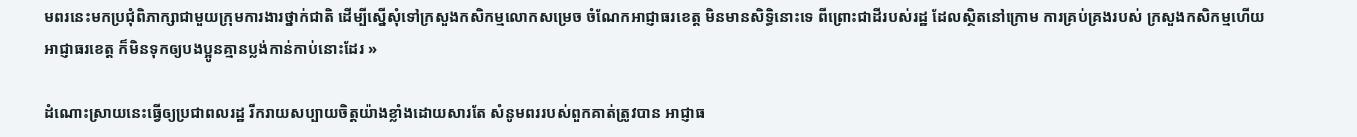មពរនេះមកប្រជុំពិភាក្សាជាមួយក្រុមការងារថ្នាក់ជាតិ ដើម្បីស្នើសុំទៅក្រសួងកសិកម្មលោកសម្រេច ចំណែកអាជ្ញាធរខេត្ត មិនមានសិទ្ធិនោះទេ ពីព្រោះជាដីរបស់រដ្ឋ ដែលស្ថិតនៅក្រោម ការគ្រប់គ្រងរបស់ ក្រសួងកសិកម្មហើយអាជ្ញាធរខេត្ត ក៏មិនទុកឲ្យបងប្អូនគ្មានប្លង់កាន់កាប់នោះដែរ »

ដំណោះស្រាយនេះធ្វើឲ្យប្រជាពលរដ្ឋ រីករាយសប្បាយចិត្តយ៉ាងខ្លាំងដោយសារតែ សំនូមពររបស់ពួកគាត់ត្រូវបាន អាជ្ញាធ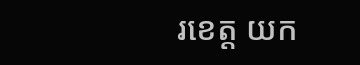រខេត្ត យក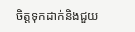ចិត្តទុកដាក់និងជួយ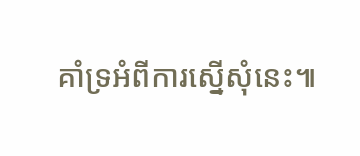គាំទ្រអំពីការស្នើសុំនេះ៕